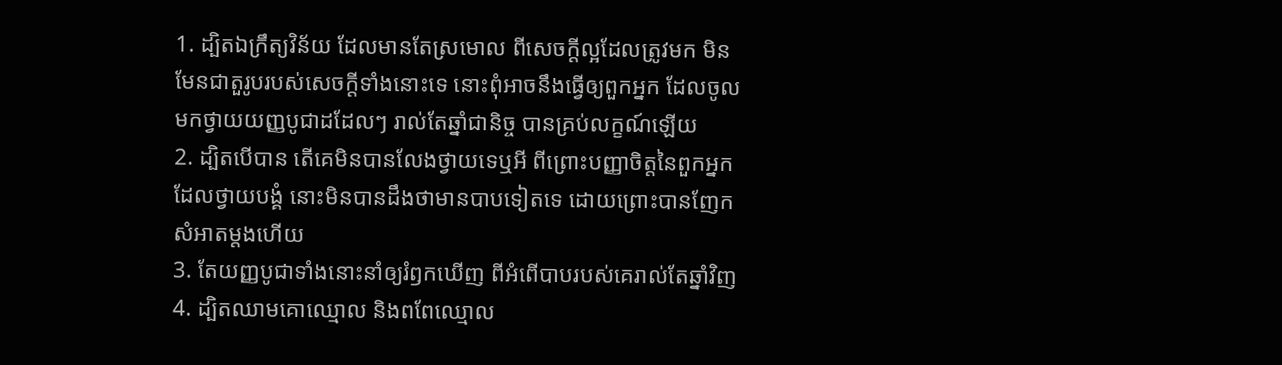1. ដ្បិតឯក្រឹត្យវិន័យ ដែលមានតែស្រមោល ពីសេចក្ដីល្អដែលត្រូវមក មិនមែនជាតួរូបរបស់សេចក្ដីទាំងនោះទេ នោះពុំអាចនឹងធ្វើឲ្យពួកអ្នក ដែលចូលមកថ្វាយយញ្ញបូជាដដែលៗ រាល់តែឆ្នាំជានិច្ច បានគ្រប់លក្ខណ៍ឡើយ
2. ដ្បិតបើបាន តើគេមិនបានលែងថ្វាយទេឬអី ពីព្រោះបញ្ញាចិត្តនៃពួកអ្នកដែលថ្វាយបង្គំ នោះមិនបានដឹងថាមានបាបទៀតទេ ដោយព្រោះបានញែកសំអាតម្តងហើយ
3. តែយញ្ញបូជាទាំងនោះនាំឲ្យរំឭកឃើញ ពីអំពើបាបរបស់គេរាល់តែឆ្នាំវិញ
4. ដ្បិតឈាមគោឈ្មោល និងពពែឈ្មោល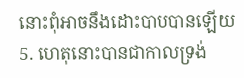នោះពុំអាចនឹងដោះបាបបានឡើយ
5. ហេតុនោះបានជាកាលទ្រង់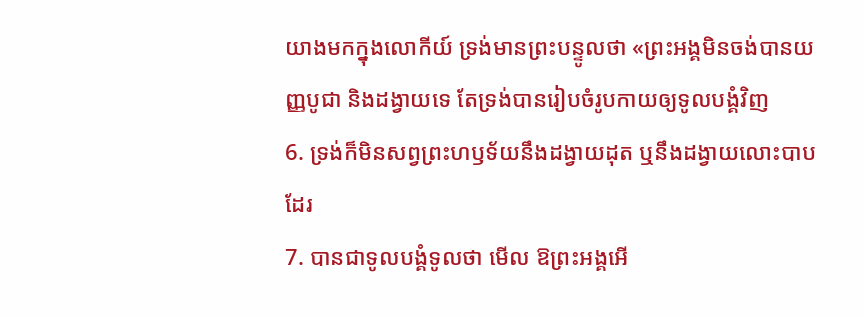យាងមកក្នុងលោកីយ៍ ទ្រង់មានព្រះបន្ទូលថា «ព្រះអង្គមិនចង់បានយញ្ញបូជា និងដង្វាយទេ តែទ្រង់បានរៀបចំរូបកាយឲ្យទូលបង្គំវិញ
6. ទ្រង់ក៏មិនសព្វព្រះហឫទ័យនឹងដង្វាយដុត ឬនឹងដង្វាយលោះបាបដែរ
7. បានជាទូលបង្គំទូលថា មើល ឱព្រះអង្គអើ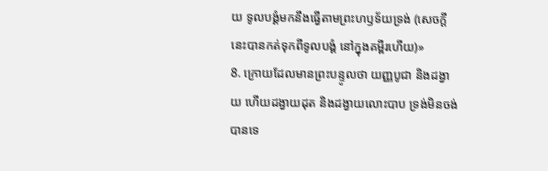យ ទូលបង្គំមកនឹងធ្វើតាមព្រះហឫទ័យទ្រង់ (សេចក្ដីនេះបានកត់ទុកពីទូលបង្គំ នៅក្នុងគម្ពីរហើយ)»
8. ក្រោយដែលមានព្រះបន្ទូលថា យញ្ញបូជា និងដង្វាយ ហើយដង្វាយដុត និងដង្វាយលោះបាប ទ្រង់មិនចង់បានទេ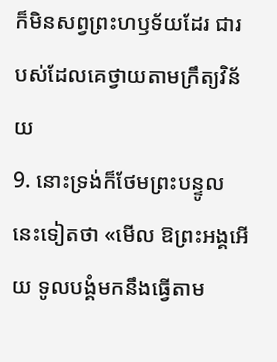ក៏មិនសព្វព្រះហឫទ័យដែរ ជារបស់ដែលគេថ្វាយតាមក្រឹត្យវិន័យ
9. នោះទ្រង់ក៏ថែមព្រះបន្ទូលនេះទៀតថា «មើល ឱព្រះអង្គអើយ ទូលបង្គំមកនឹងធ្វើតាម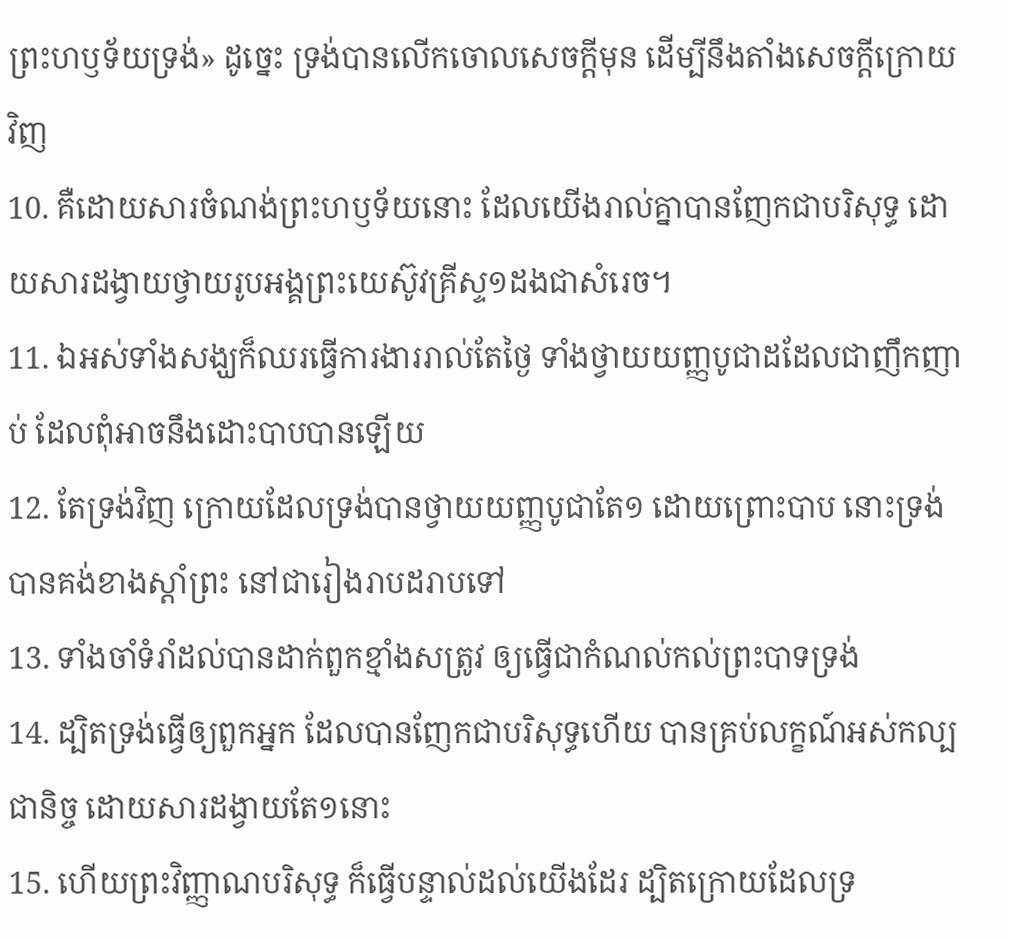ព្រះហឫទ័យទ្រង់» ដូច្នេះ ទ្រង់បានលើកចោលសេចក្ដីមុន ដើម្បីនឹងតាំងសេចក្ដីក្រោយវិញ
10. គឺដោយសារចំណង់ព្រះហឫទ័យនោះ ដែលយើងរាល់គ្នាបានញែកជាបរិសុទ្ធ ដោយសារដង្វាយថ្វាយរូបអង្គព្រះយេស៊ូវគ្រីស្ទ១ដងជាសំរេច។
11. ឯអស់ទាំងសង្ឃក៏ឈរធ្វើការងាររាល់តែថ្ងៃ ទាំងថ្វាយយញ្ញបូជាដដែលជាញឹកញាប់ ដែលពុំអាចនឹងដោះបាបបានឡើយ
12. តែទ្រង់វិញ ក្រោយដែលទ្រង់បានថ្វាយយញ្ញបូជាតែ១ ដោយព្រោះបាប នោះទ្រង់បានគង់ខាងស្តាំព្រះ នៅជារៀងរាបដរាបទៅ
13. ទាំងចាំទំរាំដល់បានដាក់ពួកខ្មាំងសត្រូវ ឲ្យធ្វើជាកំណល់កល់ព្រះបាទទ្រង់
14. ដ្បិតទ្រង់ធ្វើឲ្យពួកអ្នក ដែលបានញែកជាបរិសុទ្ធហើយ បានគ្រប់លក្ខណ៍អស់កល្បជានិច្ច ដោយសារដង្វាយតែ១នោះ
15. ហើយព្រះវិញ្ញាណបរិសុទ្ធ ក៏ធ្វើបន្ទាល់ដល់យើងដែរ ដ្បិតក្រោយដែលទ្រ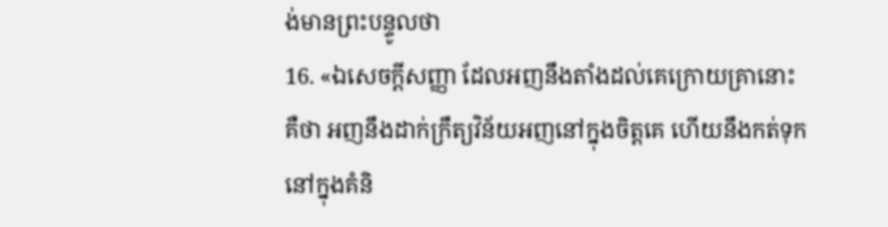ង់មានព្រះបន្ទូលថា
16. «ឯសេចក្ដីសញ្ញា ដែលអញនឹងតាំងដល់គេក្រោយគ្រានោះ គឺថា អញនឹងដាក់ក្រឹត្យវិន័យអញនៅក្នុងចិត្តគេ ហើយនឹងកត់ទុកនៅក្នុងគំនិ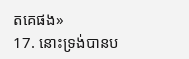តគេផង»
17. នោះទ្រង់បានប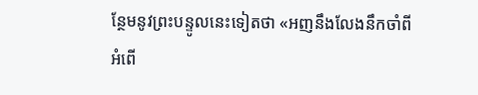ន្ថែមនូវព្រះបន្ទូលនេះទៀតថា «អញនឹងលែងនឹកចាំពីអំពើ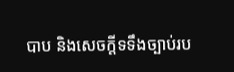បាប និងសេចក្ដីទទឹងច្បាប់រប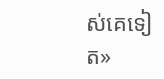ស់គេទៀត»